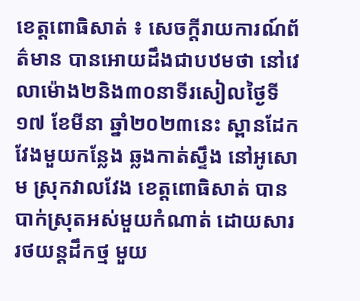ខេត្តពោធិសាត់ ៖ សេចក្តីរាយការណ៍ព័ត៌មាន បានអោយដឹងជាបឋមថា នៅវេលាម៉ោង២និង៣០នាទីរសៀលថ្ងៃទី១៧ ខែមីនា ឆ្នាំ២០២៣នេះ ស្ពានដែកវែងមួយកន្លែង ឆ្លងកាត់ស្ទឹង នៅអូសោម ស្រុកវាលវែង ខេត្តពោធិសាត់ បានបាក់ស្រុតអស់មួយកំណាត់ ដោយសាររថយន្តដឹកថ្ម មួយ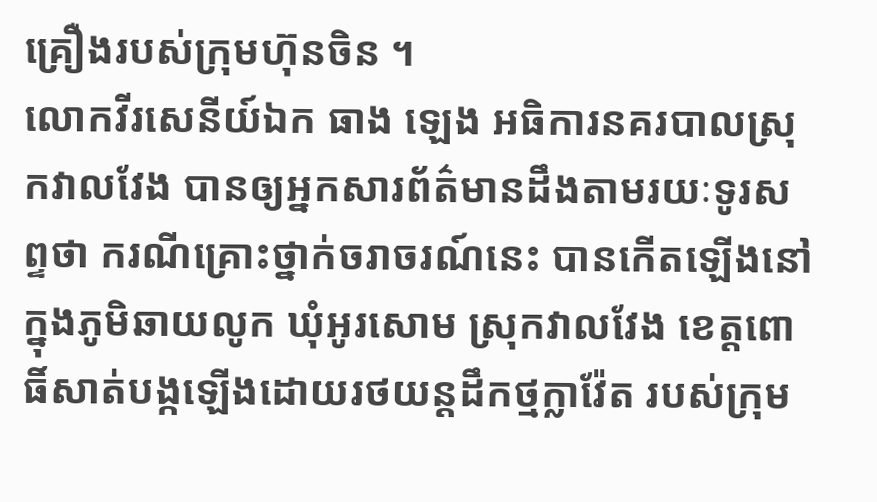គ្រឿងរបស់ក្រុមហ៊ុនចិន ។
លោកវីរសេនីយ៍ឯក ធាង ឡេង អធិការនគរបាលស្រុកវាលវែង បានឲ្យអ្នកសារព័ត៌មានដឹងតាមរយៈទូរសព្ទថា ករណីគ្រោះថ្នាក់ចរាចរណ៍នេះ បានកើតឡើងនៅក្នុងភូមិឆាយលូក ឃុំអូរសោម ស្រុកវាលវែង ខេត្តពោធិ៍សាត់បង្កឡើងដោយរថយន្តដឹកថ្មក្លាវ៉ែត របស់ក្រុម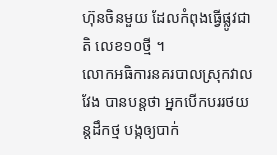ហ៊ុនចិនមួយ ដែលកំពុងធ្វើផ្លូវជាតិ លេខ១០ថ្មី ។
លោកអធិការនគរបាលស្រុកវាលវែង បានបន្តថា អ្នកបើកបររថយន្តដឹកថ្ម បង្កឲ្យបាក់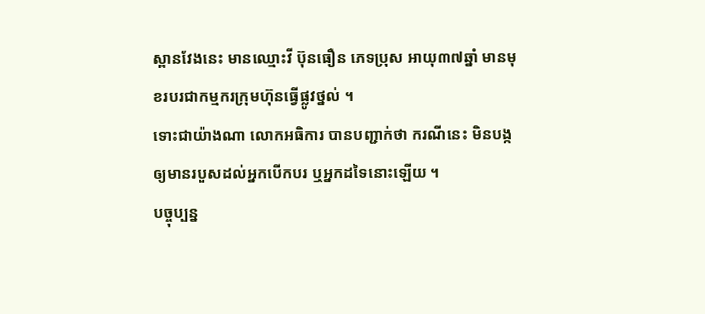ស្ពានវែងនេះ មានឈ្មោះវី ប៊ុនធឿន ភេទប្រុស អាយុ៣៧ឆ្នាំ មានមុខរបរជាកម្មករក្រុមហ៊ុនធ្វើផ្លូវថ្នល់ ។
ទោះជាយ៉ាងណា លោកអធិការ បានបញ្ជាក់ថា ករណីនេះ មិនបង្កឲ្យមានរបួសដល់អ្នកបើកបរ ឬអ្នកដទៃនោះឡើយ ។
បច្ចុប្បន្ន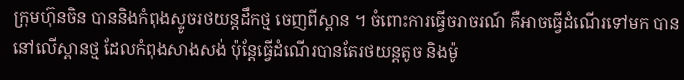ក្រុមហ៊ុនចិន បាននិងកំពុងស្ទូចរថយន្តដឹកថ្ម ចេញពីស្ពាន ។ ចំពោះការធ្វើចរាចរណ៍ គឺអាចធ្វើដំណើរទៅមក បាននៅលើស្ពានថ្ម ដែលកំពុងសាងសង់ ប៉ុន្តែធ្វើដំណើរបានតែរថយន្តតូច និងម៉ូ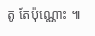តូ តែប៉ុណ្ណោះ ៕